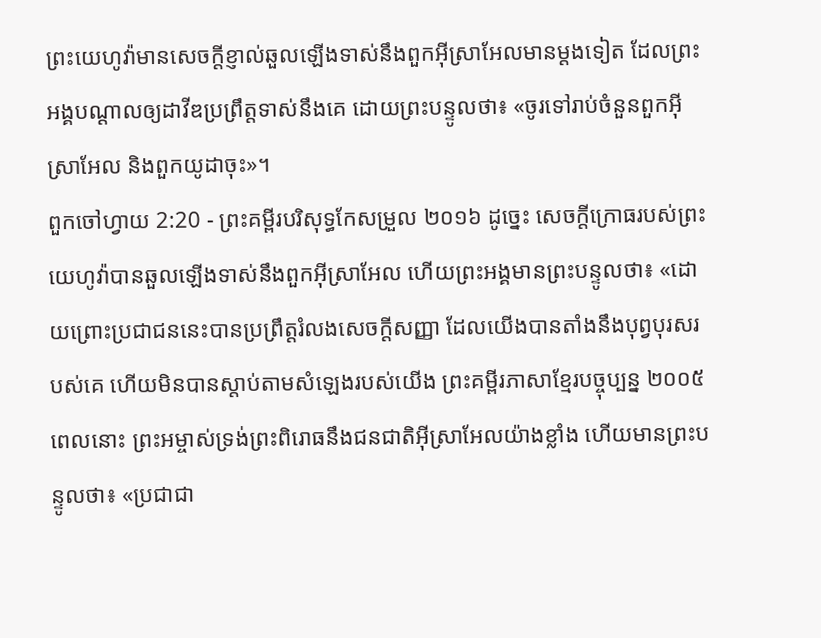ព្រះយេហូវ៉ាមានសេចក្ដីខ្ញាល់ឆួលឡើងទាស់នឹងពួកអ៊ីស្រាអែលមានម្ដងទៀត ដែលព្រះអង្គបណ្ដាលឲ្យដាវីឌប្រព្រឹត្តទាស់នឹងគេ ដោយព្រះបន្ទូលថា៖ «ចូរទៅរាប់ចំនួនពួកអ៊ីស្រាអែល និងពួកយូដាចុះ»។
ពួកចៅហ្វាយ 2:20 - ព្រះគម្ពីរបរិសុទ្ធកែសម្រួល ២០១៦ ដូច្នេះ សេចក្ដីក្រោធរបស់ព្រះយេហូវ៉ាបានឆួលឡើងទាស់នឹងពួកអ៊ីស្រាអែល ហើយព្រះអង្គមានព្រះបន្ទូលថា៖ «ដោយព្រោះប្រជាជននេះបានប្រព្រឹត្តរំលងសេចក្ដីសញ្ញា ដែលយើងបានតាំងនឹងបុព្វបុរសរបស់គេ ហើយមិនបានស្តាប់តាមសំឡេងរបស់យើង ព្រះគម្ពីរភាសាខ្មែរបច្ចុប្បន្ន ២០០៥ ពេលនោះ ព្រះអម្ចាស់ទ្រង់ព្រះពិរោធនឹងជនជាតិអ៊ីស្រាអែលយ៉ាងខ្លាំង ហើយមានព្រះបន្ទូលថា៖ «ប្រជាជា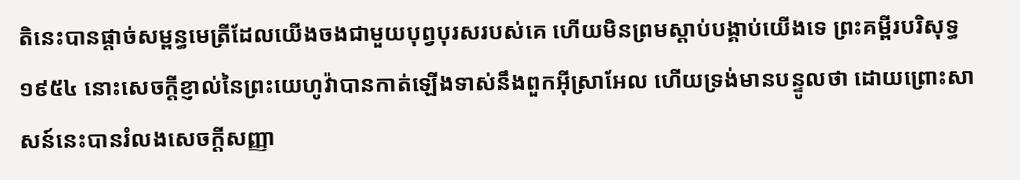តិនេះបានផ្ដាច់សម្ពន្ធមេត្រីដែលយើងចងជាមួយបុព្វបុរសរបស់គេ ហើយមិនព្រមស្ដាប់បង្គាប់យើងទេ ព្រះគម្ពីរបរិសុទ្ធ ១៩៥៤ នោះសេចក្ដីខ្ញាល់នៃព្រះយេហូវ៉ាបានកាត់ឡើងទាស់នឹងពួកអ៊ីស្រាអែល ហើយទ្រង់មានបន្ទូលថា ដោយព្រោះសាសន៍នេះបានរំលងសេចក្ដីសញ្ញា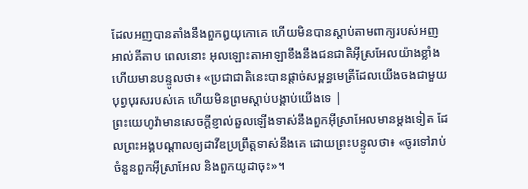ដែលអញបានតាំងនឹងពួកឰយុកោគេ ហើយមិនបានស្តាប់តាមពាក្យរបស់អញ អាល់គីតាប ពេលនោះ អុលឡោះតាអាឡាខឹងនឹងជនជាតិអ៊ីស្រអែលយ៉ាងខ្លាំង ហើយមានបន្ទូលថា៖ «ប្រជាជាតិនេះបានផ្តាច់សម្ពន្ធមេត្រីដែលយើងចងជាមួយបុព្វបុរសរបស់គេ ហើយមិនព្រមស្តាប់បង្គាប់យើងទេ |
ព្រះយេហូវ៉ាមានសេចក្ដីខ្ញាល់ឆួលឡើងទាស់នឹងពួកអ៊ីស្រាអែលមានម្ដងទៀត ដែលព្រះអង្គបណ្ដាលឲ្យដាវីឌប្រព្រឹត្តទាស់នឹងគេ ដោយព្រះបន្ទូលថា៖ «ចូរទៅរាប់ចំនួនពួកអ៊ីស្រាអែល និងពួកយូដាចុះ»។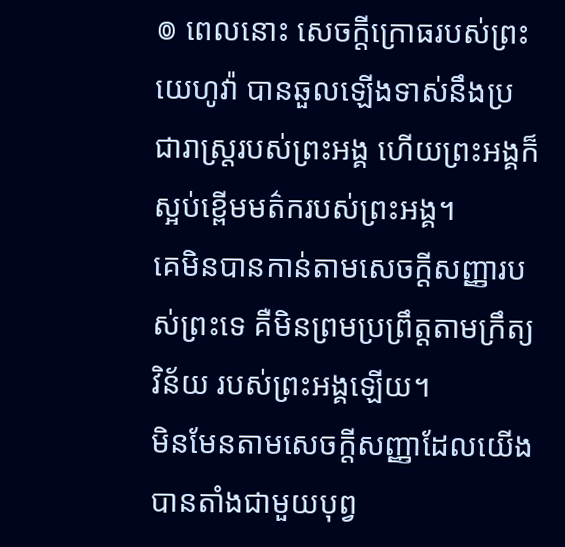៙ ពេលនោះ សេចក្ដីក្រោធរបស់ព្រះយេហូវ៉ា បានឆួលឡើងទាស់នឹងប្រជារាស្ត្ររបស់ព្រះអង្គ ហើយព្រះអង្គក៏ស្អប់ខ្ពើមមត៌ករបស់ព្រះអង្គ។
គេមិនបានកាន់តាមសេចក្ដីសញ្ញារបស់ព្រះទេ គឺមិនព្រមប្រព្រឹត្តតាមក្រឹត្យវិន័យ របស់ព្រះអង្គឡើយ។
មិនមែនតាមសេចក្ដីសញ្ញាដែលយើងបានតាំងជាមួយបុព្វ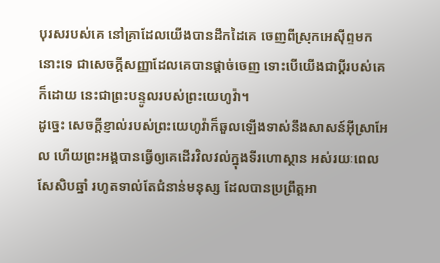បុរសរបស់គេ នៅគ្រាដែលយើងបានដឹកដៃគេ ចេញពីស្រុកអេស៊ីព្ទមកនោះទេ ជាសេចក្ដីសញ្ញាដែលគេបានផ្តាច់ចេញ ទោះបើយើងជាប្ដីរបស់គេក៏ដោយ នេះជាព្រះបន្ទូលរបស់ព្រះយេហូវ៉ា។
ដូច្នេះ សេចក្ដីខ្ញាល់របស់ព្រះយេហូវ៉ាក៏ឆួលឡើងទាស់នឹងសាសន៍អ៊ីស្រាអែល ហើយព្រះអង្គបានធ្វើឲ្យគេដើរវិលវល់ក្នុងទីរហោស្ថាន អស់រយៈពេលសែសិបឆ្នាំ រហូតទាល់តែជំនាន់មនុស្ស ដែលបានប្រព្រឹត្តអា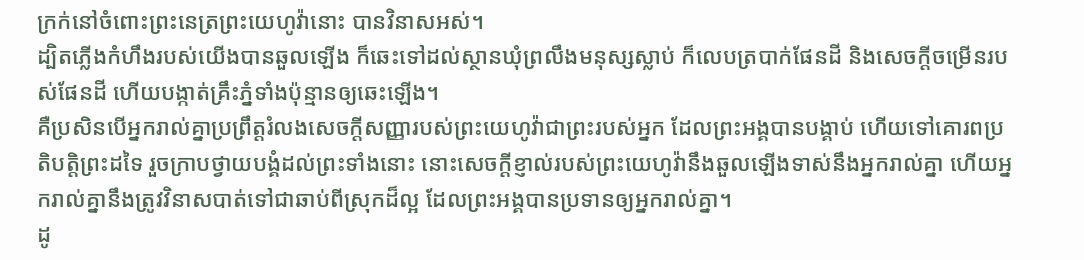ក្រក់នៅចំពោះព្រះនេត្រព្រះយេហូវ៉ានោះ បានវិនាសអស់។
ដ្បិតភ្លើងកំហឹងរបស់យើងបានឆួលឡើង ក៏ឆេះទៅដល់ស្ថានឃុំព្រលឹងមនុស្សស្លាប់ ក៏លេបត្របាក់ផែនដី និងសេចក្ដីចម្រើនរបស់ផែនដី ហើយបង្កាត់គ្រឹះភ្នំទាំងប៉ុន្មានឲ្យឆេះឡើង។
គឺប្រសិនបើអ្នករាល់គ្នាប្រព្រឹត្តរំលងសេចក្ដីសញ្ញារបស់ព្រះយេហូវ៉ាជាព្រះរបស់អ្នក ដែលព្រះអង្គបានបង្គាប់ ហើយទៅគោរពប្រតិបត្តិព្រះដទៃ រួចក្រាបថ្វាយបង្គំដល់ព្រះទាំងនោះ នោះសេចក្ដីខ្ញាល់របស់ព្រះយេហូវ៉ានឹងឆួលឡើងទាស់នឹងអ្នករាល់គ្នា ហើយអ្នករាល់គ្នានឹងត្រូវវិនាសបាត់ទៅជាឆាប់ពីស្រុកដ៏ល្អ ដែលព្រះអង្គបានប្រទានឲ្យអ្នករាល់គ្នា។
ដូ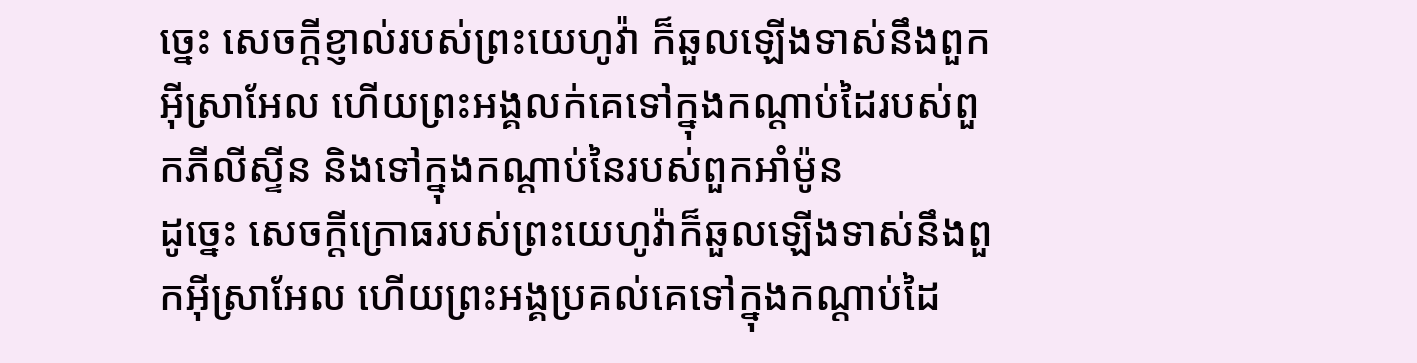ច្នេះ សេចក្ដីខ្ញាល់របស់ព្រះយេហូវ៉ា ក៏ឆួលឡើងទាស់នឹងពួកអ៊ីស្រាអែល ហើយព្រះអង្គលក់គេទៅក្នុងកណ្ដាប់ដៃរបស់ពួកភីលីស្ទីន និងទៅក្នុងកណ្ដាប់នៃរបស់ពួកអាំម៉ូន
ដូច្នេះ សេចក្ដីក្រោធរបស់ព្រះយេហូវ៉ាក៏ឆួលឡើងទាស់នឹងពួកអ៊ីស្រាអែល ហើយព្រះអង្គប្រគល់គេទៅក្នុងកណ្ដាប់ដៃ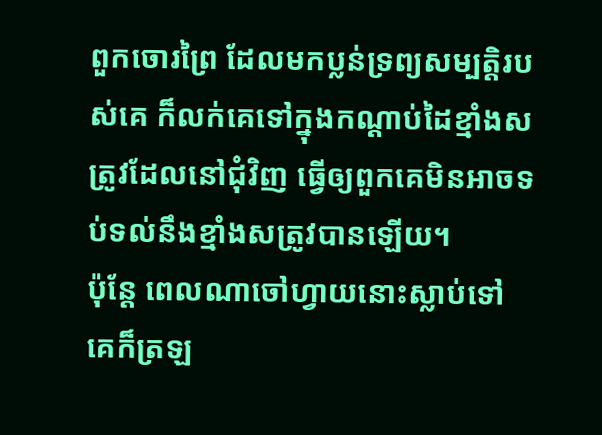ពួកចោរព្រៃ ដែលមកប្លន់ទ្រព្យសម្បត្តិរបស់គេ ក៏លក់គេទៅក្នុងកណ្ដាប់ដៃខ្មាំងសត្រូវដែលនៅជុំវិញ ធ្វើឲ្យពួកគេមិនអាចទប់ទល់នឹងខ្មាំងសត្រូវបានឡើយ។
ប៉ុន្ដែ ពេលណាចៅហ្វាយនោះស្លាប់ទៅ គេក៏ត្រឡ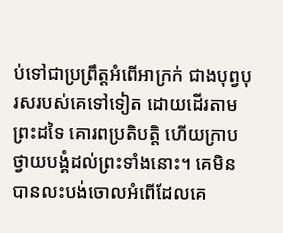ប់ទៅជាប្រព្រឹត្តអំពើអាក្រក់ ជាងបុព្វបុរសរបស់គេទៅទៀត ដោយដើរតាមព្រះដទៃ គោរពប្រតិបត្តិ ហើយក្រាបថ្វាយបង្គំដល់ព្រះទាំងនោះ។ គេមិនបានលះបង់ចោលអំពើដែលគេ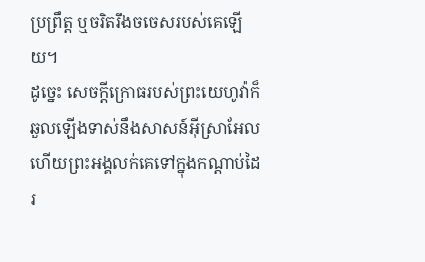ប្រព្រឹត្ត ឬចរិតរឹងចចេសរបស់គេឡើយ។
ដូច្នេះ សេចក្ដីក្រោធរបស់ព្រះយេហូវ៉ាក៏ឆួលឡើងទាស់នឹងសាសន៍អ៊ីស្រាអែល ហើយព្រះអង្គលក់គេទៅក្នុងកណ្ដាប់ដៃរ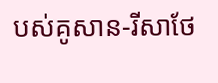បស់គូសាន-រីសាថែ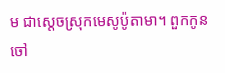ម ជាស្តេចស្រុកមេសូប៉ូតាមា។ ពួកកូនចៅ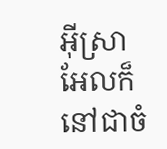អ៊ីស្រាអែលក៏នៅជាចំ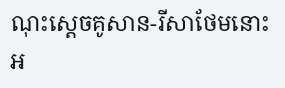ណុះស្តេចគូសាន-រីសាថែមនោះ អ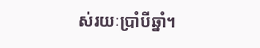ស់រយៈប្រាំបីឆ្នាំ។